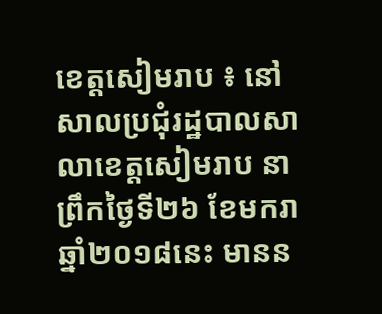ខេត្តសៀមរាប ៖ នៅសាលប្រជុំរដ្ឋបាលសាលាខេត្តសៀមរាប នាព្រឹកថ្ងៃទី២៦ ខែមករា ឆ្នាំ២០១៨នេះ មានន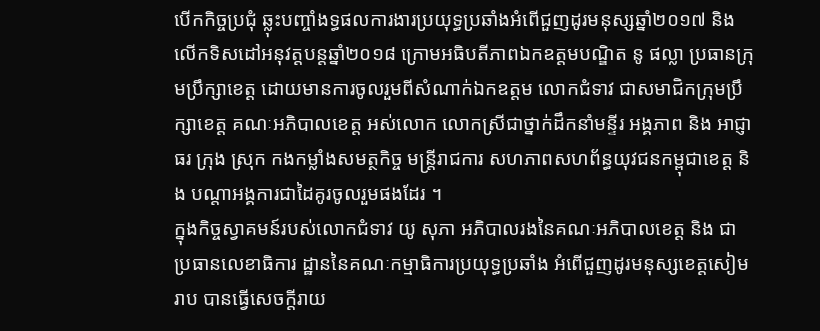បើកកិច្ចប្រជុំ ឆ្លុះបញ្ចាំងទ្ធផលការងារប្រយុទ្ធប្រឆាំងអំពើជួញដូរមនុស្សឆ្នាំ២០១៧ និង លើកទិសដៅអនុវត្តបន្តឆ្នាំ២០១៨ ក្រោមអធិបតីភាពឯកឧត្តមបណ្ឌិត នូ ផល្លា ប្រធានក្រុមប្រឹក្សាខេត្ត ដោយមានការចូលរួមពីសំណាក់ឯកឧត្តម លោកជំទាវ ជាសមាជិកក្រុមប្រឹក្សាខេត្ត គណៈអភិបាលខេត្ត អស់លោក លោកស្រីជាថ្នាក់ដឹកនាំមន្ទីរ អង្គភាព និង អាជ្ញាធរ ក្រុង ស្រុក កងកម្លាំងសមត្ថកិច្ច មន្ត្រីរាជការ សហភាពសហព័ន្ធយុវជនកម្ពុជាខេត្ត និង បណ្តាអង្គការជាដៃគូរចូលរួមផងដែរ ។
ក្នុងកិច្ចស្វាគមន៍របស់លោកជំទាវ យូ សុភា អភិបាលរងនៃគណៈអភិបាលខេត្ត និង ជាប្រធានលេខាធិការ ដ្ឋាននៃគណៈកម្មាធិការប្រយុទ្ធប្រឆាំង អំពើជួញដូរមនុស្សខេត្តសៀមរាប បានធ្វើសេចក្តីរាយ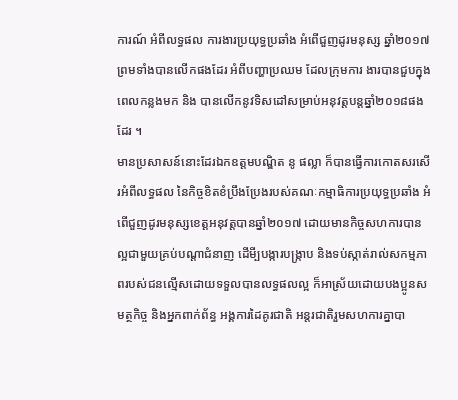ការណ៍ អំពីលទ្ធផល ការងារប្រយុទ្ធប្រឆាំង អំពើជួញដូរមនុស្ស ឆ្នាំ២០១៧ ព្រមទាំងបានលើកផងដែរ អំពីបញ្ហាប្រឈម ដែលក្រុមការ ងារបានជួបក្នុងពេលកន្លងមក និង បានលើកនូវទិសដៅសម្រាប់អនុវត្តបន្តឆ្នាំ២០១៨ផងដែរ ។
មានប្រសាសន៍នោះដែរឯកឧត្តមបណ្ឌិត នូ ផល្លា ក៏បានធ្វើការកោតសរសើរអំពីលទ្ធផល នៃកិច្ចខិតខំប្រឹងប្រែងរបស់គណៈកម្មាធិការប្រយុទ្ធប្រឆាំង អំពើជួញដូរមនុស្សខេត្តអនុវត្តបានឆ្នាំ២០១៧ ដោយមានកិច្ចសហការបានល្អជាមួយគ្រប់បណ្តាជំនាញ ដើមី្បបង្ការបង្រ្កាប និងទប់ស្កាត់រាល់សកម្មភាពរបស់ជនល្មើសដោយទទួលបានលទ្ធផលល្អ ក៏អាស្រ័យដោយបងប្អូនសមត្ថកិច្ច និងអ្នកពាក់ព័ន្ធ អង្គការដៃគូរជាតិ អន្តរជាតិរួមសហការគ្នាបា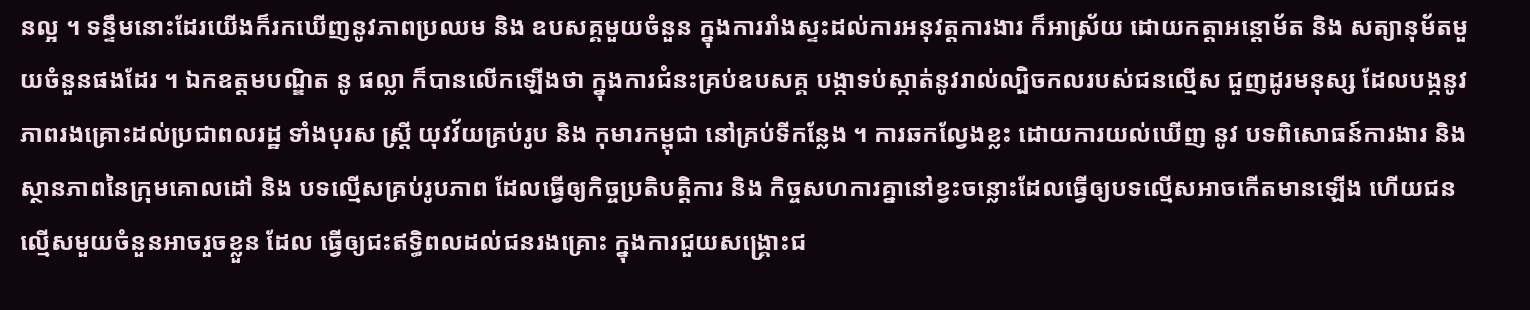នល្អ ។ ទន្ទឹមនោះដែរយើងក៏រកឃើញនូវភាពប្រឈម និង ឧបសគ្គមួយចំនួន ក្នុងការរាំងស្ទះដល់ការអនុវត្តការងារ ក៏អាស្រ័យ ដោយកត្តាអន្តោម័ត និង សត្យានុម័តមួយចំនួនផងដែរ ។ ឯកឧត្តមបណ្ឌិត នូ ផល្លា ក៏បានលើកឡើងថា ក្នុងការជំនះគ្រប់ឧបសគ្គ បង្កាទប់ស្កាត់នូវរាល់ល្បិចកលរបស់ជនល្មើស ជួញដូរមនុស្ស ដែលបង្កនូវភាពរងគ្រោះដល់ប្រជាពលរដ្ឋ ទាំងបុរស ស្ត្រី យុវវ័យគ្រប់រូប និង កុមារកម្ពុជា នៅគ្រប់ទីកន្លែង ។ ការឆកល្វែងខ្លះ ដោយការយល់ឃើញ នូវ បទពិសោធន៍ការងារ និង ស្ថានភាពនៃក្រុមគោលដៅ និង បទល្មើសគ្រប់រូបភាព ដែលធ្វើឲ្យកិច្ចប្រតិបត្តិការ និង កិច្ចសហការគ្នានៅខ្វះចន្លោះដែលធ្វើឲ្យបទល្មើសអាចកើតមានឡើង ហើយជនល្មើសមួយចំនួនអាចរួចខ្លួន ដែល ធ្វើឲ្យជះឥទ្ធិពលដល់ជនរងគ្រោះ ក្នុងការជួយសង្រ្គោះជ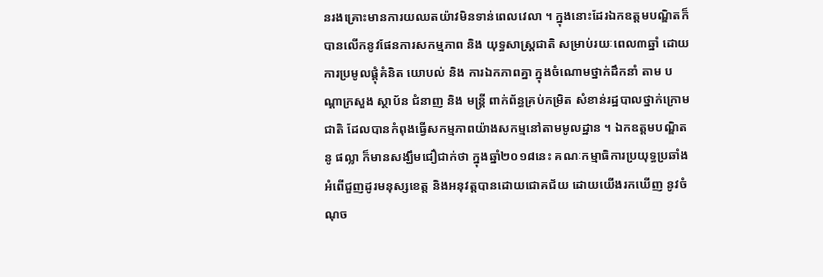នរងគ្រោះមានការយឈតយ៉ាវមិនទាន់ពេលវេលា ។ ក្នុងនោះដែរឯកឧត្តមបណ្ឌិតក៏បានលើកនូវផែនការសកម្មភាព និង យុទ្ធសាស្ត្រជាតិ សម្រាប់រយៈពេល៣ឆ្នាំ ដោយការប្រមូលផ្តុំគំនិត យោបល់ និង ការឯកភាពគ្នា ក្នុងចំណោមថ្នាក់ដឹកនាំ តាម បណ្តាក្រសួង ស្ថាប័ន ជំនាញ និង មន្ត្រី ពាក់ព័ន្ធគ្រប់កម្រិត សំខាន់រដ្ឋបាលថ្នាក់ក្រោមជាតិ ដែលបានកំពុងធ្វើសកម្មភាពយ៉ាងសកម្មនៅតាមមូលដ្ឋាន ។ ឯកឧត្តមបណ្ឌិត នូ ផល្លា ក៏មានសង្ឃឹមជឿជាក់ថា ក្នុងឆ្នាំ២០១៨នេះ គណៈកម្មាធិការប្រយុទ្ធប្រឆាំង អំពើជួញដូរមនុស្សខេត្ត និងអនុវត្តបានដោយជោគជ័យ ដោយយើងរកឃើញ នូវចំណុច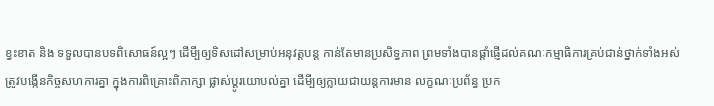ខ្វះខាត និង ទទួលបានបទពិសោធន៍ល្អៗ ដើមី្បឲ្យទិសដៅសម្រាប់អនុវត្តបន្ត កាន់តែមានប្រសិទ្ធភាព ព្រមទាំងបានផ្តាំផ្ញើដល់គណៈកម្មាធិការគ្រប់ជាន់ថ្នាក់ទាំងអស់ ត្រូវបង្កើនកិច្ចសហការគ្នា ក្នុងការពិគ្រោះពិភាក្សា ផ្លាស់ប្តូរយោបល់គ្នា ដើមី្បឲ្យក្លាយជាយន្តការមាន លក្ខណៈប្រព័ន្ធ ប្រក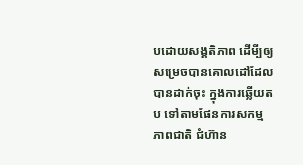បដោយសង្គតិភាព ដើមី្បឲ្យសម្រេចបានគោលដៅដែលបានដាក់ចុះ ក្នុងការឆ្លើយតប ទៅតាមផែនការសកម្មភាពជាតិ ជំហ៊ាន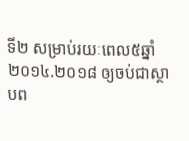ទី២ សម្រាប់រយៈពេល៥ឆ្នាំ២០១៤.២០១៨ ឲ្យចប់ជាស្ថាបព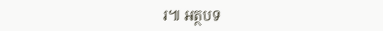រ៕ អត្ថបទ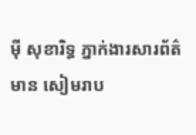ម៉ី សុខារិទ្ធ ភ្នាក់ងារសារព័ត៌មាន សៀមរាប